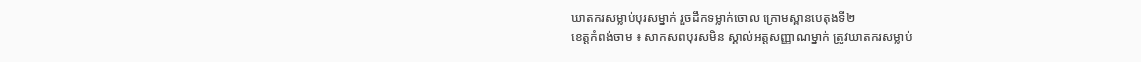ឃាតករសម្លាប់បុរសម្នាក់ រួចដឹកទម្លាក់ចោល ក្រោមស្ពានបេតុងទី២
ខេត្តកំពង់ចាម ៖ សាកសពបុរសមិន ស្គាល់អត្តសញ្ញាណម្នាក់ ត្រូវឃាតករសម្លាប់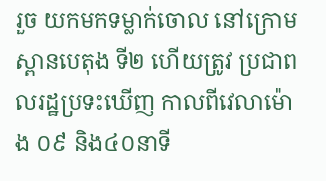រួច យកមកទម្លាក់ចោល នៅក្រោមស្ពានបេតុង ទី២ ហើយត្រូវ ប្រជាពលរដ្ឋប្រទះឃើញ កាលពីវេលាម៉ោង ០៩ និង៤០នាទី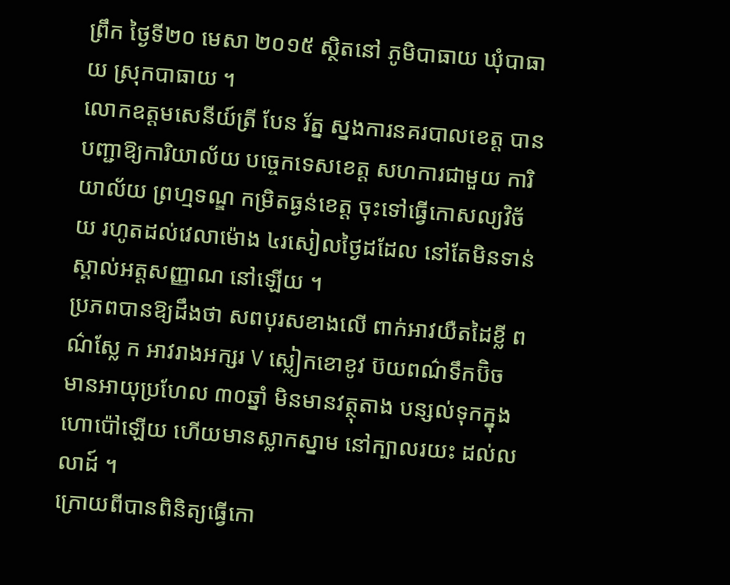ព្រឹក ថ្ងៃទី២០ មេសា ២០១៥ ស្ថិតនៅ ភូមិបាធាយ ឃុំបាធាយ ស្រុកបាធាយ ។
លោកឧត្តមសេនីយ៍ត្រី បែន រ័ត្ន ស្នងការនគរបាលខេត្ត បានបញ្ជាឱ្យការិយាល័យ បច្ចេកទេសខេត្ត សហការជាមួយ ការិយាល័យ ព្រហ្មទណ្ឌ កម្រិតធ្ងន់ខេត្ត ចុះទៅធ្វើកោសល្យវិច័យ រហូតដល់វេលាម៉ោង ៤រសៀលថ្ងៃដដែល នៅតែមិនទាន់ ស្គាល់អត្តសញ្ញាណ នៅឡើយ ។
ប្រភពបានឱ្យដឹងថា សពបុរសខាងលើ ពាក់អាវយឺតដៃខ្លី ពណ៌ស្លែ ក អាវរាងអក្សរ V ស្លៀកខោខូវ ប៊យពណ៌ទឹកប៊ិច មានអាយុប្រហែល ៣០ឆ្នាំ មិនមានវត្ថុតាង បន្សល់ទុកក្នុង ហោប៉ៅឡើយ ហើយមានស្លាកស្នាម នៅក្បាលរយះ ដល់លលាដ៍ ។
ក្រោយពីបានពិនិត្យធ្វើកោ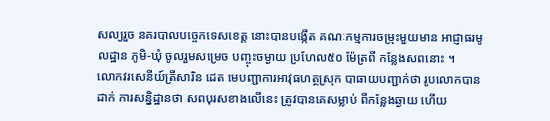សល្យរួច នគរបាលបច្ចេកទេសខេត្ត នោះបានបង្កើត គណៈកម្មការចម្រុះមួយមាន អាជ្ញាធរមូលដ្ឋាន ភូមិ-ឃុំ ចូលរួមសម្រេច បញ្ចុះចម្ងាយ ប្រហែល៥០ ម៉ែត្រពី កន្លែងសពនោះ ។
លោកវរសេនីយ៍ត្រីសារិន ដេត មេបញ្ជាការអាវុធហត្ថស្រុក បាធាយបញ្ជាក់ថា រូបលោកបានដាក់ ការសន្និដ្ឋានថា សពបុរសខាងលើនេះ ត្រូវបានគេសម្លាប់ ពីកន្លែងឆ្ងាយ ហើយ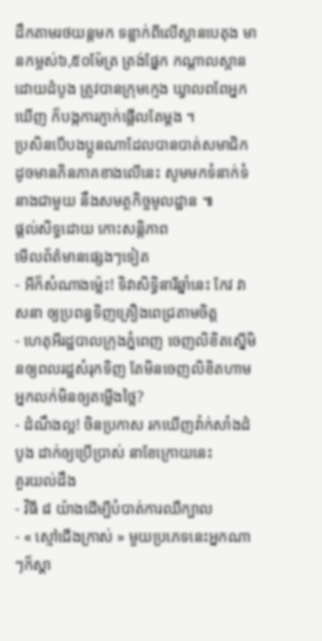ដឹកតាមរថយន្តមក ទន្លាក់ពីលើស្ពានបេតុង មានកម្ពស់៦,៥០ម៉ែត្រ ត្រង់ផ្នែក កណ្តាលស្ពាន ដោយដំបូង ត្រូវបានក្រុមក្មេង ឃ្វាលពពែអ្នកឃើញ ក៏បង្កការភ្ញាក់ផ្អើលតែម្តង ។
ប្រសិនបើបងប្អូនណាដែលបានបាត់សមាជិក ដូចមានភិនភាគខាងលើនេះ សូមមកទំនាក់ទំនាងជាមួយ នឹងសមត្ថកិច្ចមូលដ្ឋាន ៕
ផ្តល់សិទ្ធដោយ កោះសន្តិភាព
មើលព័ត៌មានផ្សេងៗទៀត
- អីក៏សំណាងម្ល៉េះ! ទិវាសិទ្ធិនារីឆ្នាំនេះ កែវ វាសនា ឲ្យប្រពន្ធទិញគ្រឿងពេជ្រតាមចិត្ត
- ហេតុអីរដ្ឋបាលក្រុងភ្នំពេញ ចេញលិខិតស្នើមិនឲ្យពលរដ្ឋសំរុកទិញ តែមិនចេញលិខិតហាមអ្នកលក់មិនឲ្យតម្លើងថ្លៃ?
- ដំណឹងល្អ! ចិនប្រកាស រកឃើញវ៉ាក់សាំងដំបូង ដាក់ឲ្យប្រើប្រាស់ នាខែក្រោយនេះ
គួរយល់ដឹង
- វិធី ៨ យ៉ាងដើម្បីបំបាត់ការឈឺក្បាល
- « ស្មៅជើងក្រាស់ » មួយប្រភេទនេះអ្នកណាៗក៏ស្គា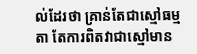ល់ដែរថា គ្រាន់តែជាស្មៅធម្មតា តែការពិតវាជាស្មៅមាន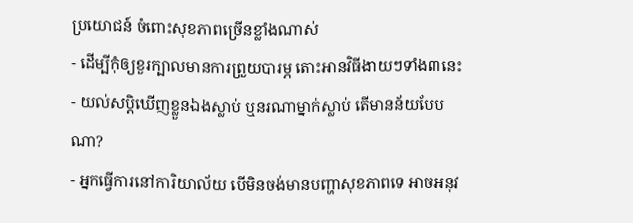ប្រយោជន៍ ចំពោះសុខភាពច្រើនខ្លាំងណាស់
- ដើម្បីកុំឲ្យខួរក្បាលមានការព្រួយបារម្ភ តោះអានវិធីងាយៗទាំង៣នេះ
- យល់សប្តិឃើញខ្លួនឯងស្លាប់ ឬនរណាម្នាក់ស្លាប់ តើមានន័យបែបណា?
- អ្នកធ្វើការនៅការិយាល័យ បើមិនចង់មានបញ្ហាសុខភាពទេ អាចអនុវ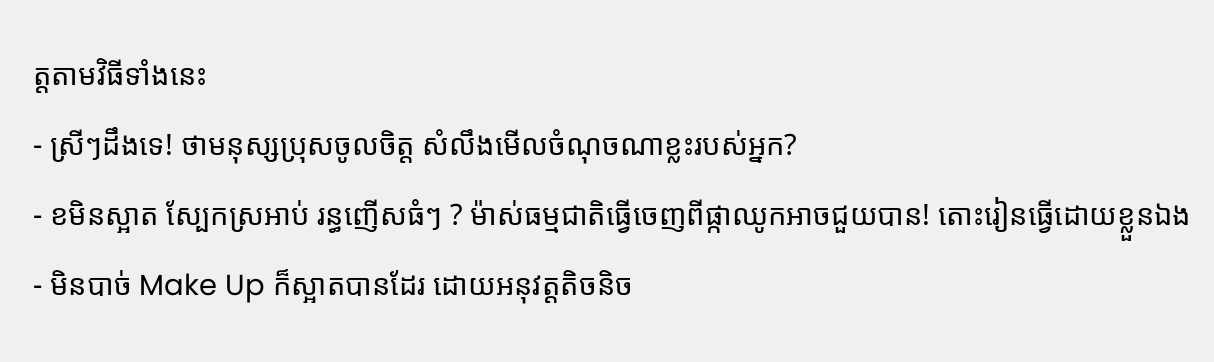ត្តតាមវិធីទាំងនេះ
- ស្រីៗដឹងទេ! ថាមនុស្សប្រុសចូលចិត្ត សំលឹងមើលចំណុចណាខ្លះរបស់អ្នក?
- ខមិនស្អាត ស្បែកស្រអាប់ រន្ធញើសធំៗ ? ម៉ាស់ធម្មជាតិធ្វើចេញពីផ្កាឈូកអាចជួយបាន! តោះរៀនធ្វើដោយខ្លួនឯង
- មិនបាច់ Make Up ក៏ស្អាតបានដែរ ដោយអនុវត្តតិចនិច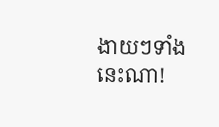ងាយៗទាំងនេះណា!